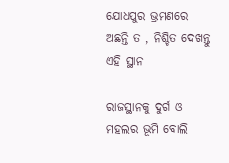ଯୋଧପୁର ଭ୍ରମଣରେ ଅଛନ୍ତି ତ , ନିଶ୍ଚିତ ଦେଖନ୍ତୁ ଏହି ସ୍ଥାନ

ରାଜସ୍ଥାନକୁ ଦୁର୍ଗ ଓ ମହଲର ଭୂମି ବୋଲି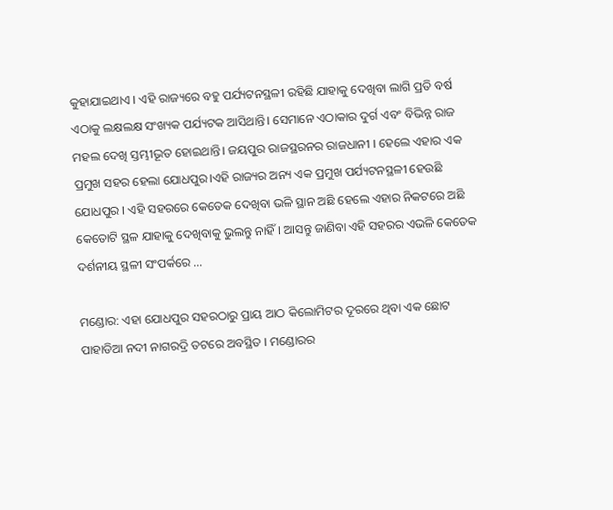କୁହାଯାଇଥାଏ । ଏହି ରାଜ୍ୟରେ ବହୁ ପର୍ଯ୍ୟଟନସ୍ଥଳୀ ରହିଛି ଯାହାକୁ ଦେଖିବା ଲାଗି ପ୍ରତି ବର୍ଷ ଏଠାକୁ ଲକ୍ଷଲକ୍ଷ ସଂଖ୍ୟକ ପର୍ଯ୍ୟଟକ ଆସିଥାନ୍ତି। ସେମାନେ ଏଠାକାର ଦୁର୍ଗ ଏବଂ ବିଭିନ୍ନ ରାଜ ମହଲ ଦେଖି ସ୍ତମ୍ଭୀଭୂତ ହୋଇଥାନ୍ତି। ଜୟପୁର ରାଜସ୍ଥରନର ରାଜଧାନୀ । ହେଲେ ଏହାର ଏକ ପ୍ରମୁଖ ସହର ହେଲା ଯୋଧପୁର।ଏହି ରାଜ୍ୟର ଅନ୍ୟ ଏକ ପ୍ରମୁଖ ପର୍ଯ୍ୟଟନସ୍ଥଳୀ ହେଉଛି ଯୋଧପୁର । ଏହି ସହରରେ କେତେକ ଦେଖିବା ଭଳି ସ୍ଥାନ ଅଛି ହେଲେ ଏହାର ନିକଟରେ ଅଛି କେତୋଟି ସ୍ଥଳ ଯାହାକୁ ଦେଖିବାକୁ ଭୁଲନ୍ତୁ ନାହିଁ। ଆସନ୍ତୁ ଜାଣିବା ଏହି ସହରର ଏଭଳି କେତେକ ଦର୍ଶନୀୟ ସ୍ଥଳୀ ସଂପର୍କରେ …

ମଣ୍ଡୋର: ଏହା ଯୋଧପୁର ସହରଠାରୁ ପ୍ରାୟ ଆଠ କିଲୋମିଟର ଦୂରରେ ଥିବା ଏକ ଛୋଟ ପାହାଡିଆ ନଦୀ ନାଗରଦ୍ରି ତଟରେ ଅବସ୍ଥିତ । ମଣ୍ଡୋରର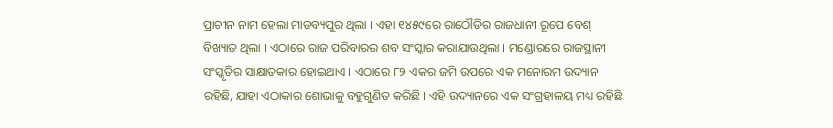ପ୍ରାଚୀନ ନାମ ହେଲା ମାଡବ୍ୟପୁର ଥିଲା । ଏହା ୧୪୫୯ରେ ରାଠୌଡିର ରାଜଧାନୀ ରୂପେ ବେଶ୍‌ ବିଖ୍ୟାତ ଥିଲା । ଏଠାରେ ରାଜ ପରିବାରର ଶବ ସଂସ୍କାର କରାଯାଉଥିଲା । ମଣ୍ଡୋରରେ ରାଜସ୍ଥାନୀ ସଂସ୍କୃତିର ସାକ୍ଷାତକାର ହୋଇଥାଏ । ଏଠାରେ ୮୨ ଏକର ଜମି ଉପରେ ଏକ ମନୋରମ ଉଦ୍ୟାନ ରହିଛି, ଯାହା ଏଠାକାର ଶୋଭାକୁ ବହୁଗୁଣିତ କରିଛି । ଏହି ଉଦ୍ୟାନରେ ଏକ ସଂଗ୍ରହାଳୟ ମଧ୍ୟ ରହିଛି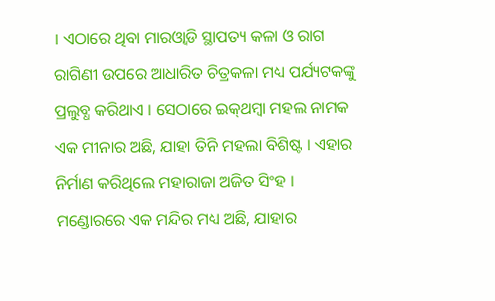। ଏଠାରେ ଥିବା ମାରଓ୍ଵାଡି ସ୍ଥାପତ୍ୟ କଳା ଓ ରାଗ ରାଗିଣୀ ଉପରେ ଆଧାରିତ ଚିତ୍ରକଳା ମଧ୍ୟ ପର୍ଯ୍ୟଟକଙ୍କୁ ପ୍ରଲୁବ୍ଧ କରିଥାଏ । ସେଠାରେ ଇକ୍‌ଥମ୍ବା ମହଲ ନାମକ ଏକ ମୀନାର ଅଛି, ଯାହା ତିନି ମହଲା ବିଶିଷ୍ଟ । ଏହାର ନିର୍ମାଣ କରିଥିଲେ ମହାରାଜା ଅଜିତ ସିଂହ । ମଣ୍ଡୋରରେ ଏକ ମନ୍ଦିର ମଧ୍ୟ ଅଛି, ଯାହାର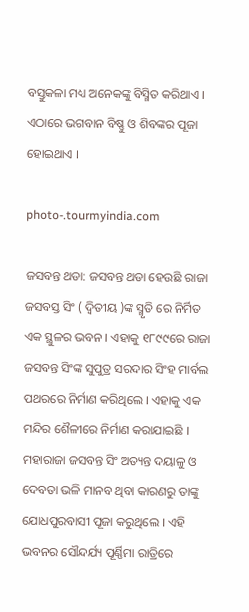ବସ୍ତୁକଳା ମଧ୍ୟ ଅନେକଙ୍କୁ ବିସ୍ମିତ କରିଥାଏ । ଏଠାରେ ଭଗବାନ ବିଷ୍ଣୁ ଓ ଶିବଙ୍କର ପୂଜା ହୋଇଥାଏ ।

photo-.tourmyindia.com

ଜସବନ୍ତ ଥଡା: ଜସବନ୍ତ ଥଡା ହେଉଛି ରାଜା ଜସବସ୍ତ ସିଂ ( ଦ୍ୱିତୀୟ )ଙ୍କ ସ୍ମୃତି ରେ ନିର୍ମିତ ଏକ ସ୍ଥୁଳର ଭବନ । ଏହାକୁ ୧୮୯୯ରେ ରାଜା ଜସବନ୍ତ ସିଂଙ୍କ ସୁପୁତ୍ର ସରଦାର ସିଂହ ମାର୍ବଲ ପଥରରେ ନିର୍ମାଣ କରିଥିଲେ । ଏହାକୁ ଏକ ମନ୍ଦିର ଶୈଳୀରେ ନିର୍ମାଣ କରାଯାଇଛି । ମହାରାଜା ଜସବନ୍ତ ସିଂ ଅତ୍ୟନ୍ତ ଦୟାଳୁ ଓ ଦେବତା ଭଳି ମାନବ ଥିବା କାରଣରୁ ତାଙ୍କୁ ଯୋଧପୁରବାସୀ ପୂଜା କରୁଥିଲେ । ଏହି ଭବନର ସୌନ୍ଦର୍ଯ୍ୟ ପୂର୍ଣ୍ଣିମା ରାତ୍ରିରେ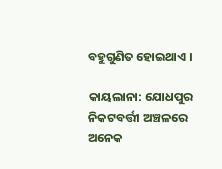ବହୁଗୁଣିତ ହୋଇଥାଏ ।

କାୟଲାନା: ଯୋଧପୁର ନିକଟବର୍ତ୍ତୀ ଅଞ୍ଚଳରେ ଅନେକ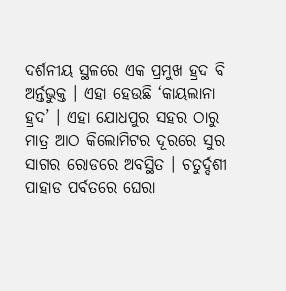ଦର୍ଶନୀୟ ସ୍ଥଳରେ ଏକ ପ୍ରମୁଖ ହ୍ରଦ ବି ଅର୍ନ୍ତଭୁକ୍ତ । ଏହା ହେଉଛି ‘କାୟଲାନା ହ୍ରଦ’ । ଏହା ଯୋଧପୁର ସହର ଠାରୁ ମାତ୍ର ଆଠ କିଲୋମିଟର ଦୂରରେ ସୁର ସାଗର ରୋଡରେ ଅବସ୍ଥିତ । ଚତୁର୍ଦ୍ଦଶୀ ପାହାଡ ପର୍ବତରେ ଘେରା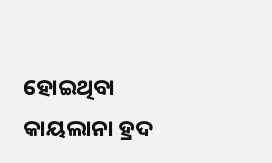ହୋଇଥିବା କାୟଲାନା ହ୍ରଦ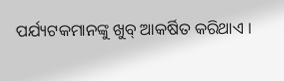ପର୍ଯ୍ୟଟକମାନଙ୍କୁ ଖୁବ୍‌ ଆକର୍ଷିତ କରିଥାଏ ।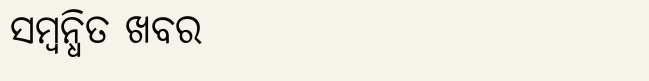ସମ୍ବନ୍ଧିତ ଖବର